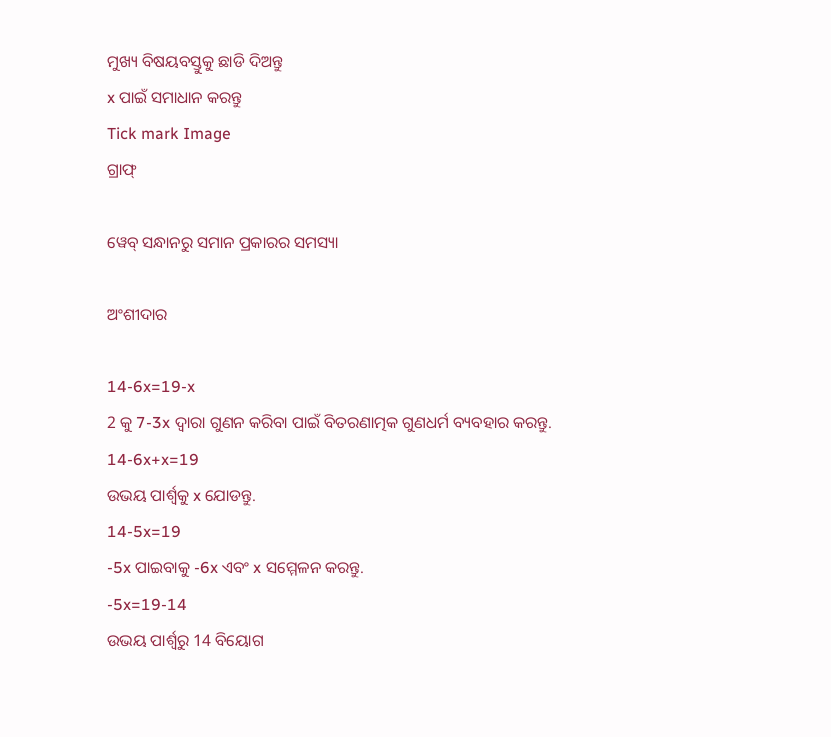ମୁଖ୍ୟ ବିଷୟବସ୍ତୁକୁ ଛାଡି ଦିଅନ୍ତୁ
x ପାଇଁ ସମାଧାନ କରନ୍ତୁ
Tick mark Image
ଗ୍ରାଫ୍

ୱେବ୍ ସନ୍ଧାନରୁ ସମାନ ପ୍ରକାରର ସମସ୍ୟା

ଅଂଶୀଦାର

14-6x=19-x
2 କୁ 7-3x ଦ୍ୱାରା ଗୁଣନ କରିବା ପାଇଁ ବିତରଣାତ୍ମକ ଗୁଣଧର୍ମ ବ୍ୟବହାର କରନ୍ତୁ.
14-6x+x=19
ଉଭୟ ପାର୍ଶ୍ଵକୁ x ଯୋଡନ୍ତୁ.
14-5x=19
-5x ପାଇବାକୁ -6x ଏବଂ x ସମ୍ମେଳନ କରନ୍ତୁ.
-5x=19-14
ଉଭୟ ପାର୍ଶ୍ୱରୁ 14 ବିୟୋଗ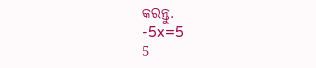କରନ୍ତୁ.
-5x=5
5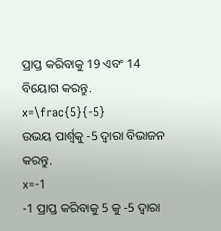ପ୍ରାପ୍ତ କରିବାକୁ 19 ଏବଂ 14 ବିୟୋଗ କରନ୍ତୁ.
x=\frac{5}{-5}
ଉଭୟ ପାର୍ଶ୍ୱକୁ -5 ଦ୍ୱାରା ବିଭାଜନ କରନ୍ତୁ.
x=-1
-1 ପ୍ରାପ୍ତ କରିବାକୁ 5 କୁ -5 ଦ୍ୱାରା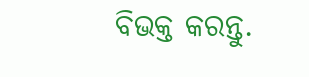ବିଭକ୍ତ କରନ୍ତୁ.